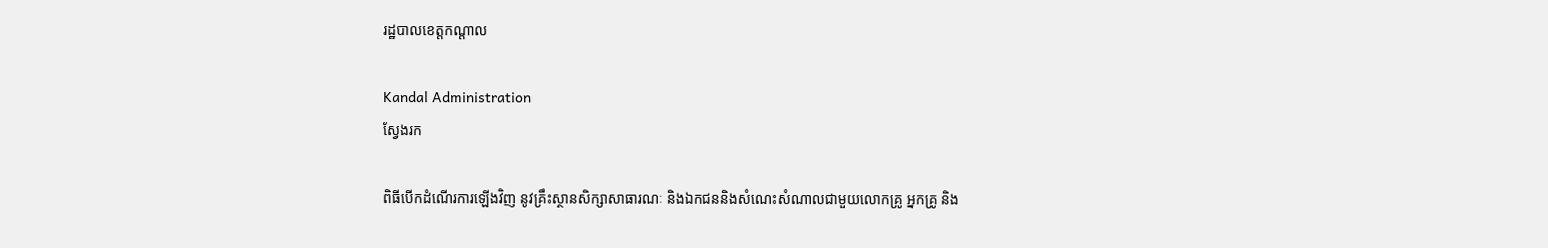រដ្ឋបាលខេត្តកណ្តាល

Kandal Administration
ស្វែងរក

ពិធីបើកដំណើរការឡើងវិញ នូវគ្រឹះស្ថានសិក្សាសាធារណៈ និងឯកជននិងសំណេះសំណាលជាមួយលោកគ្រូ អ្នកគ្រូ និង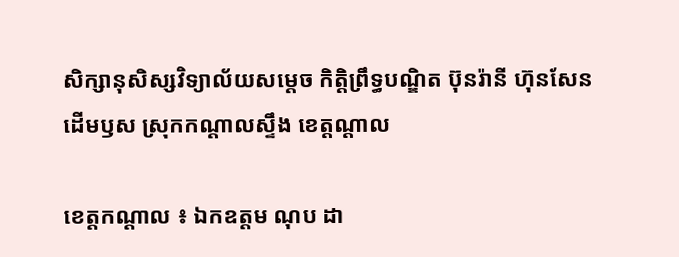សិក្សានុសិស្សវិទ្យាល័យសម្ដេច កិត្តិព្រឹទ្ធបណ្ឌិត ប៊ុនរ៉ានី ហ៊ុនសែន ដើមឫស ស្រុកកណ្ដាលស្ទឹង ខេត្តណ្ដាល

ខេត្តកណ្ដាល ៖ ឯកឧត្ដម ណុប ដា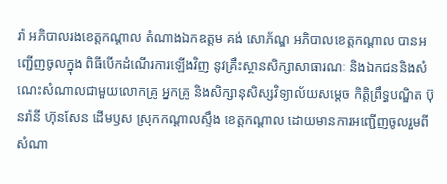រ៉ា អភិបាលរងខេត្តកណ្ដាល តំណាងឯកឧត្ដម គង់ សោភ័ណ្ឌ អភិបាលខេត្តកណ្ដាល បានអញ្ជើញចូលក្នុង ពិធីបើកដំណើរការឡើងវិញ នូវគ្រឹះស្ថានសិក្សាសាធារណៈ និងឯកជននិងសំណេះសំណាលជាមួយលោកគ្រូ អ្នកគ្រូ និងសិក្សានុសិស្សវិទ្យាល័យសម្ដេច កិត្តិព្រឹទ្ធបណ្ឌិត ប៊ុនរ៉ានី ហ៊ុនសែន ដើមឫស ស្រុកកណ្ដាលស្ទឹង ខេត្តកណ្ដាល ដោយមានការអញ្ជើញចូលរួមពីសំណា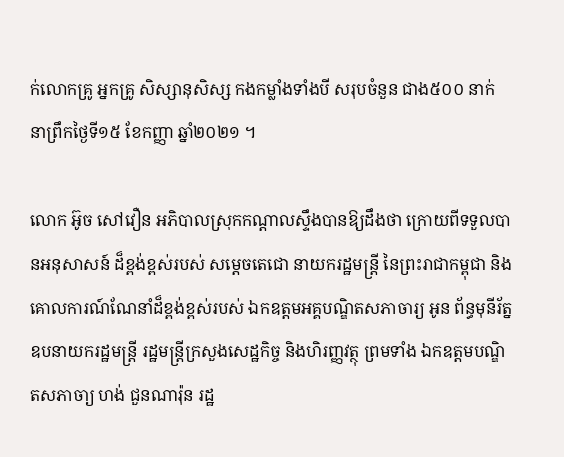ក់លោកគ្រូ អ្នកគ្រូ សិស្សានុសិស្ស កងកម្លាំងទាំងបី សរុបចំនួន ជាង៥០០ នាក់ នាព្រឹកថ្ងៃទី១៥ ខែកញ្ញា ឆ្នាំ២០២១ ។

លោក អ៊ូច សៅវឿន អភិបាលស្រុកកណ្ដាលស្ទឹងបានឱ្យដឹងថា ក្រោយពីទទួលបានអនុសាសន៍ ដ៏ខ្ពង់ខ្ពស់របស់ សម្តេចតេជោ នាយករដ្ឋមន្ត្រី នៃព្រះរាជាកម្ពុជា និងគោលការណ៍ណែនាំដ៏ខ្ពង់ខ្ពស់របស់ ឯកឧត្តមអគ្គបណ្ឌិតសភាចារ្យ អូន ព័ន្ធមុនីរ័ត្ន ឧបនាយករដ្ឋមន្ត្រី រដ្ឋមន្ត្រីក្រសួងសេដ្ឋកិច្ច និងហិរញ្ញវត្ថុ ព្រមទាំង ឯកឧត្តមបណ្ឌិតសភាចា្យ ហង់ ជួនណារ៉ុន រដ្ឋ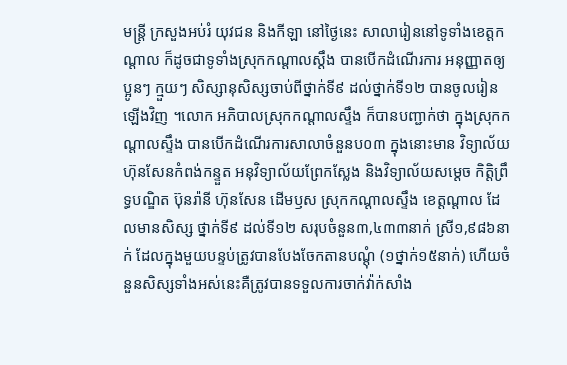មន្ត្រី ក្រសួងអប់រំ យុវជន និងកីឡា នៅថ្ងៃនេះ សាលារៀននៅទូទាំងខេត្តកណ្តាល ក៏ដូចជាទូទាំងស្រុកកណ្ដាលស្តឹង បានបើកដំណើរការ អនុញ្ញាតឲ្យប្អូនៗ ក្មួយៗ សិស្សានុសិស្សចាប់ពីថ្នាក់ទី៩ ដល់ថ្នាក់ទី១២ បានចូលរៀនឡើងវិញ ។លោក អភិបាលស្រុកកណ្ដាលស្ទឹង ក៏បានបញ្ជាក់ថា ក្នុងស្រុកកណ្ដាលស្ទឹង បានបើកដំណើរការសាលាចំនួនប០៣ ក្នុងនោះមាន វិទ្យាល័យ ហ៊ុនសែនកំពង់កន្ទួត អនុវិទ្យាល័យព្រែកស្លែង និងវិទ្យាល័យសម្ដេច កិត្តិព្រឹទ្ធបណ្ឌិត ប៊ុនរ៉ានី ហ៊ុនសែន ដើមឫស ស្រុកកណ្ដាលស្ទឹង ខេត្តណ្ដាល ដែលមានសិស្ស ថ្នាក់ទី៩ ដល់ទី១២ សរុបចំនួន៣,៤៣៣នាក់ ស្រី១,៩៨៦នាក់ ដែលក្នុងមួយបន្ទប់ត្រូវបានបែងចែកតានបណ្ដុំ (១ថ្នាក់១៥នាក់) ហើយចំនួនសិស្សទាំងអស់នេះគឺត្រូវបានទទួលការចាក់វ៉ាក់សាំង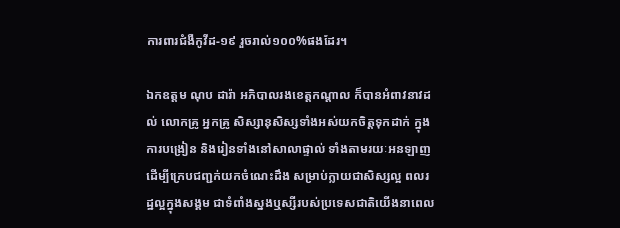ការពារជំងឺកូវីដ-១៩ រួចរាល់១០០%ផងដែរ។

ឯកឧត្ដម ណុប ដារ៉ា អភិបាលរងខេត្តកណ្ដាល ក៏បានអំពាវនាវដល់ លោកគ្រូ អ្នកគ្រូ សិស្សានុសិស្សទាំងអស់យកចិត្តទុកដាក់ ក្នុងការបង្រៀន និងរៀនទាំងនៅសាលាផ្ទាល់ ទាំងតាមរយៈអនឡាញ ដើម្បីក្រេបជញ្ជក់យកចំណេះដឹង សម្រាប់ក្លាយជាសិស្សល្អ ពលរដ្ឋល្អក្នុងសង្គម ជាទំពាំងស្នងឬស្សីរបស់ប្រទេសជាតិយើងនាពេល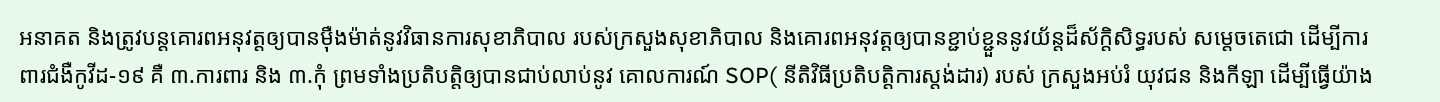អនាគត និងត្រូវបន្តគោរពអនុវត្តឲ្យបានម៉ឺងម៉ាត់នូវវិធានការសុខាភិបាល របស់ក្រសួងសុខាភិបាល និងគោរពអនុវត្តឲ្យបានខ្ជាប់ខ្ជួននូវយ័ន្តដ៏ស័ក្តិសិទ្ធរបស់ សម្តេចតេជោ ដើម្បីការពារជំងឺកូវីដ-១៩ គឺ ៣.ការពារ និង ៣.កុំ ព្រមទាំងប្រតិបត្តិឲ្យបានជាប់លាប់នូវ គោលការណ៍ SOP( នីតិវិធីប្រតិបត្តិការស្តង់ដារ) របស់ ក្រសួងអប់រំ យុវជន និងកីឡា ដើម្បីធ្វើយ៉ាង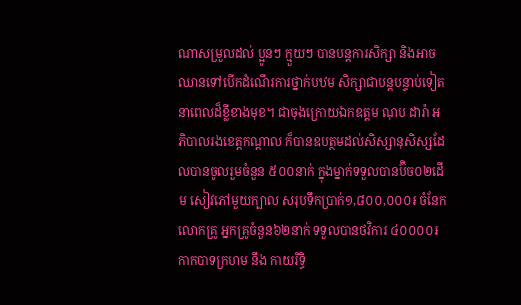ណាសម្រួលដល់ ប្អូនៗ ក្មួយៗ បានបន្តការសិក្សា និងអាចឈានទៅបើកដំណើរការថ្នាក់បឋម សិក្សាជាបន្តបន្ទាប់ទៀតនាពេលដ៏ខ្លីខាងមុខ។ ជាចុងក្រោយឯកឧត្ដម ណុប ដារ៉ា អភិបាលរងខេត្តកណ្ដាល ក៏បានឧបត្ថមដល់សិស្សានុសិស្សដែលបានចូលរួមចំនួន ៥០០នាក់ ក្នុងម្នាក់ទទួលបានប៊ិច០២ដើម សៀវភៅមួយក្បាល សរុបទឹកប្រាក់១,៨០០,០០០៛ ចំនែកលោកគ្រូ អ្នកគ្រូចំនួន៦២នាក់ ទទួលបានថវិការ ៤០០០០៛ កាកបាទក្រហម នឹង កាយរិទ្ធិ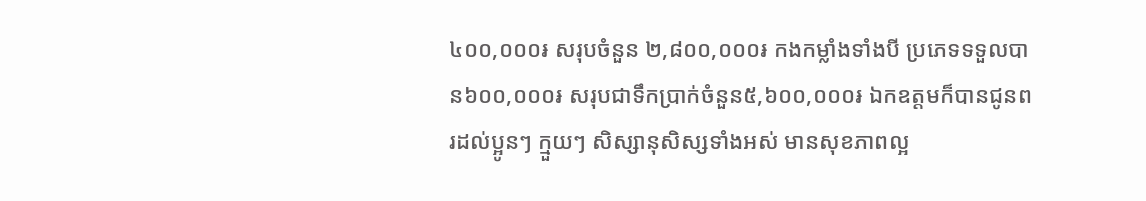៤០០,០០០៛ សរុបចំនួន ២,៨០០,០០០៛ កងកម្លាំងទាំងបី ប្រភេទទទួលបាន៦០០,០០០៛ សរុបជាទឹកប្រាក់ចំនួន៥,៦០០,០០០៛ ឯកឧត្ដមក៏បានជូនពរដល់ប្អូនៗ ក្មួយៗ សិស្សានុសិស្សទាំងអស់ មានសុខភាពល្អ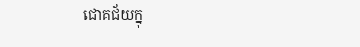ជោគជ័យក្នុ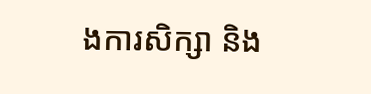ងការសិក្សា និង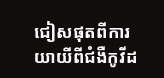ជៀសផុតពីការយាយីពីជំងឺកូវីដ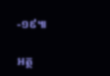-១៩៕

អត្ថ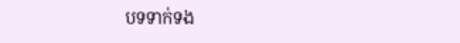បទទាក់ទង